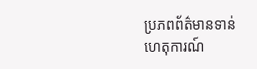ប្រភពព័ត៌មានទាន់ហេតុការណ៍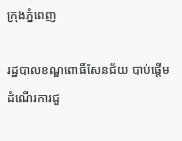ក្រុងភ្នំពេញ

រដ្ឋបាលខណ្ឌពោធិ៍សែនជ័យ បាប់ផ្តើមដំណើរការជួ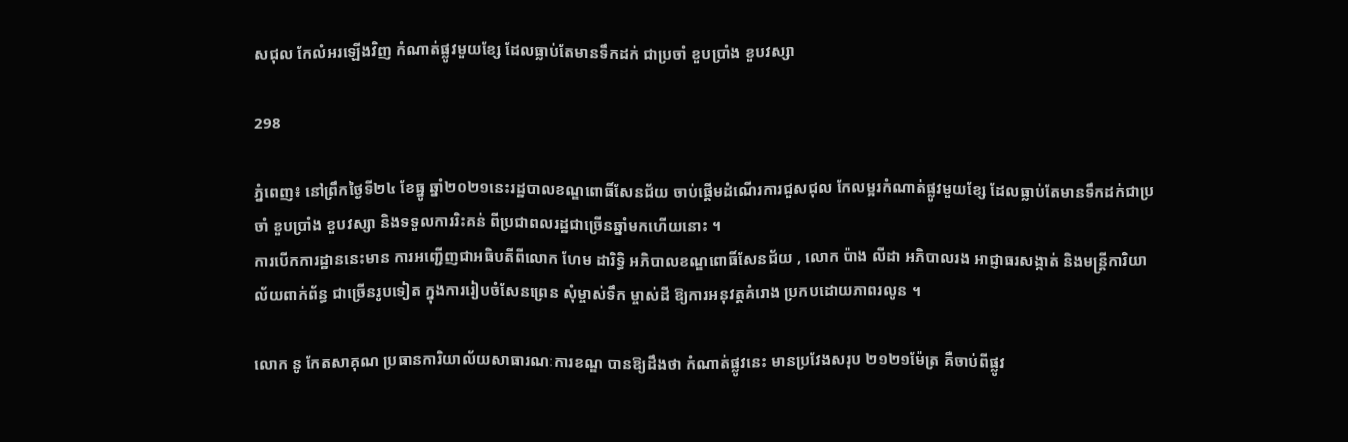សជុល កែលំអរឡើងវិញ កំណាត់ផ្លូវមួយខ្សែ ដែលធ្លាប់តែមានទឹកដក់ ជាប្រចាំ ខួបប្រាំង ខួបវស្សា

298

ភ្នំពេញ៖ នៅព្រឹកថ្ងៃទី២៤ ខែធ្នូ ឆ្នាំ២០២១នេះរដ្ឋបាលខណ្ឌពោធិ៍សែនជ័យ ចាប់ផ្តើមដំណើរការជួសជុល កែលម្អរកំណាត់ផ្លូវមួយខ្សែ ដែលធ្លាប់តែមានទឹកដក់ជាប្រចាំ ខួបប្រាំង ខួបវស្សា និងទទួលការរិះគន់ ពីប្រជាពលរដ្ឋជាច្រើនឆ្នាំមកហើយនោះ ។
ការបើកការដ្ឋាននេះមាន ការអញ្ជើញជាអធិបតីពីលោក ហែម ដារិទ្ធិ អភិបាលខណ្ឌពោធិ៍សែនជ័យ , លោក ប៉ាង លីដា អភិបាលរង អាជ្ញាធរសង្កាត់ និងមន្រ្តីការិយាល័យពាក់ព័ន្ធ ជាច្រើនរូបទៀត ក្នុងការរៀបចំសែនព្រេន សុំម្ចាស់ទឹក ម្ចាស់ដី ឱ្យការអនុវត្តគំរោង ប្រកបដោយភាពរលូន ។

លោក នូ កែតសាគុណ ប្រធានការិយាល័យសាធារណៈការខណ្ឌ បានឱ្យដឹងថា កំណាត់ផ្លូវនេះ មានប្រវែងសរុប ២១២១ម៉ែត្រ គឺចាប់ពីផ្លូវ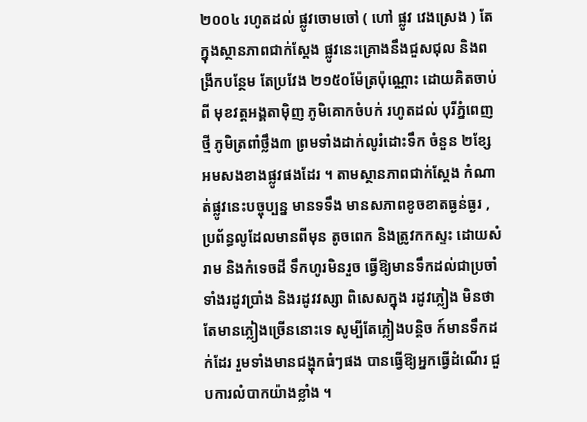២០០៤ រហូតដល់ ផ្លូវចោមចៅ ( ហៅ ផ្លូវ វេងស្រេង ) តែក្នុងស្ថានភាពជាក់ស្តែង ផ្លូវនេះគ្រោងនឹងជួសជុល និងពង្រីកបន្ថែម តែប្រវែង ២១៥០ម៉ែត្រប៉ុណ្ណោះ ដោយគិតចាប់ពី មុខវត្តអង្គតាម៉ិញ ភូមិគោកចំបក់ រហូតដល់ បុរីភ្នំពេញថ្មី ភូមិត្រពាំថ្លឹង៣ ព្រមទាំងដាក់លូរំដោះទឹក ចំនួន ២ខ្សែ អមសងខាងផ្លូវផងដែរ ។ តាមស្ថានភាពជាក់ស្តែង កំណាត់ផ្លូវនេះបច្ចុប្បន្ន មានទទឹង មានសភាពខូចខាតធ្ងន់ធ្ងរ , ប្រព័ន្ធលូដែលមានពីមុន តូចពេក និងត្រូវកកស្ទះ ដោយសំរាម និងកំទេចដី ទឹកហូរមិនរួច ធ្វើឱ្យមានទឹកដល់ជាប្រចាំ ទាំងរដូវប្រាំង និងរដូវវស្សា ពិសេសក្នុង រដូវភ្លៀង មិនថាតែមានភ្លៀងច្រើននោះទេ សូម្បីតែភ្លៀងបន្តិច ក៍មានទឹកដក់ដែរ រួមទាំងមានជង្ហុកធំៗផង បានធ្វើឱ្យអ្នកធ្វើដំណើរ ជួបការលំបាកយ៉ាងខ្លាំង ។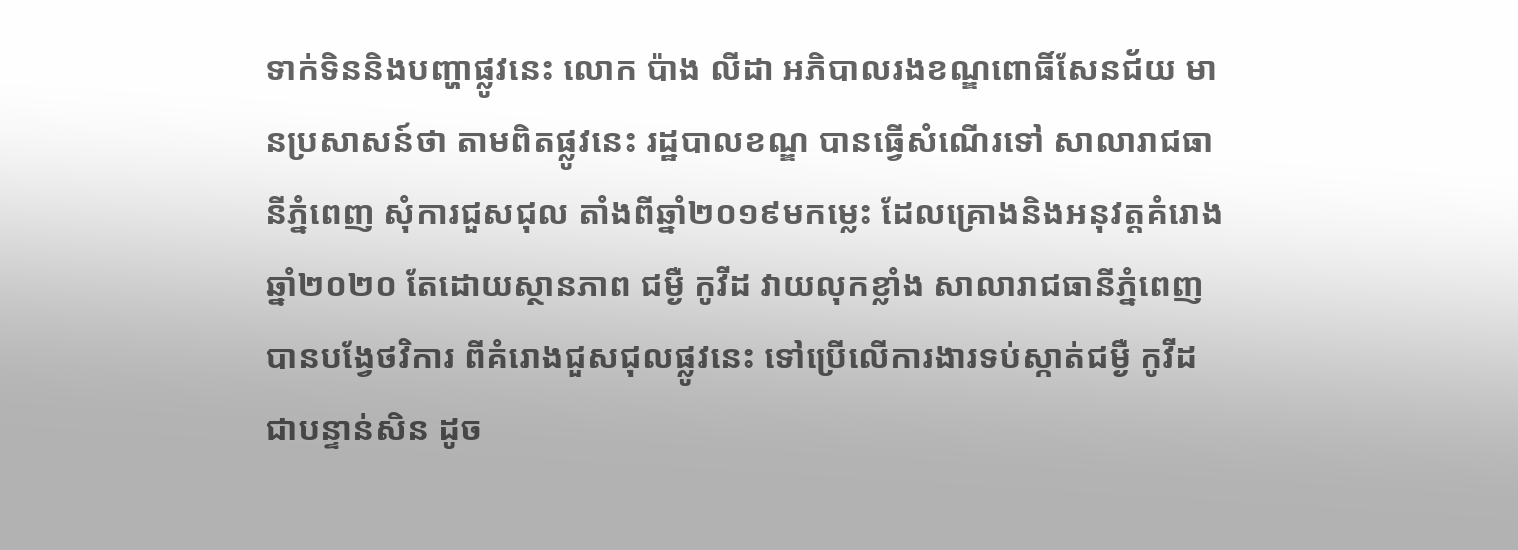ទាក់ទិននិងបញ្ហាផ្លូវនេះ លោក ប៉ាង លីដា អភិបាលរងខណ្ឌពោធិ៍សែនជ័យ មានប្រសាសន៍ថា តាមពិតផ្លូវនេះ រដ្ឋបាលខណ្ឌ បានធ្វើសំណើរទៅ សាលារាជធានីភ្នំពេញ សុំការជួសជុល តាំងពីឆ្នាំ២០១៩មកម្លេះ ដែលគ្រោងនិងអនុវត្តគំរោង ឆ្នាំ២០២០ តែដោយស្ថានភាព ជម្ងឺ កូវីដ វាយលុកខ្លាំង សាលារាជធានីភ្នំពេញ បានបង្វែថវិការ ពីគំរោងជួសជុលផ្លូវនេះ ទៅប្រើលើការងារទប់ស្កាត់ជម្ងឺ កូវីដ ជាបន្ទាន់សិន ដូច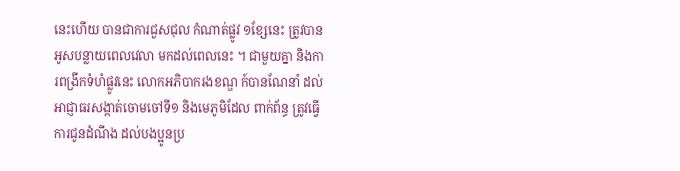នេះហើយ បានជាការជួសជុល កំណាត់ផ្លូវ ១ខ្សែនេះ ត្រូវបានអូសបន្លាយពេលវេលា មកដល់ពេលនេះ ។ ជាមួយគ្នា និងការពង្រីកទំហំផ្លូវនេះ លោកអភិបាករងខណ្ឌ ក៍បានណែនាំ ដល់អាជ្ញាធរសង្កាត់ចោមចៅទី១ និងមេភូមិដែល ពាក់ព័ន្ធ ត្រូវធ្វើការជូនដំណឹង ដល់បងប្អូនប្រ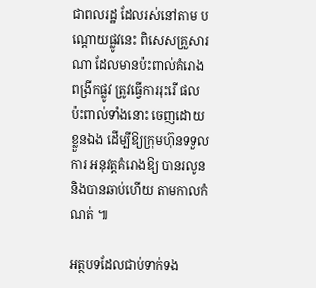ជាពលរដ្ឋ ដែលរស់នៅតាម បណ្តោយផ្លូវនេះ ពិសេសគ្រួសារណា ដែលមានប៉ះពាល់គំរោងពង្រីកផ្លូវ ត្រូវធ្វើការរុះរើ ផលប៉ះពាល់ទាំងនោះ ចេញដោយខ្លួនឯង ដើម្បីឱ្យក្រុមហ៊ុនទទួលការ អនុវត្តគំរោងឱ្យ បានរលូន និងបានឆាប់ហើយ តាមកាលកំណត់ ៕

អត្ថបទដែលជាប់ទាក់ទង